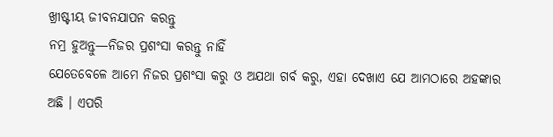ଖ୍ରୀଷ୍ଟୀୟ ଜୀବନଯାପନ କରନ୍ତୁ
ନମ୍ର ହୁଅନ୍ତୁ—ନିଜର ପ୍ରଶଂସା କରନ୍ତୁ ନାହିଁ
ଯେତେବେଳେ ଆମେ ନିଜର ପ୍ରଶଂସା କରୁ ଓ ଅଯଥା ଗର୍ବ କରୁ, ଏହା ଦେଖାଏ ଯେ ଆମଠାରେ ଅହଙ୍କାର ଅଛି । ଏପରି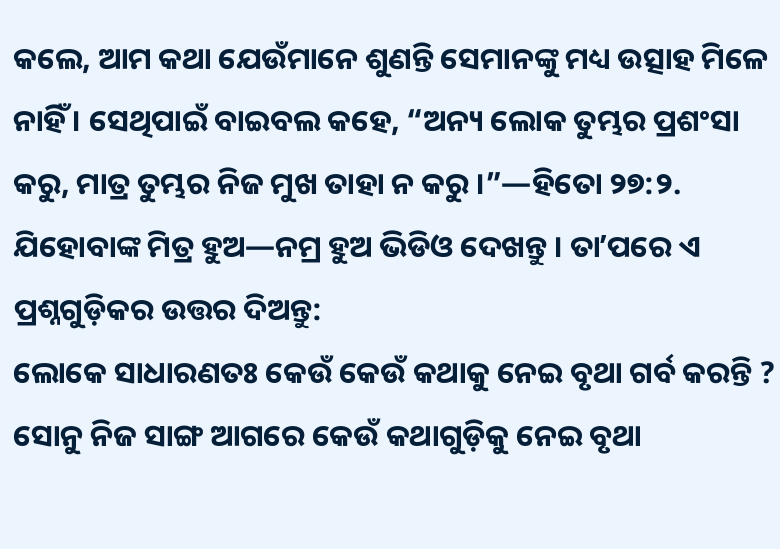କଲେ, ଆମ କଥା ଯେଉଁମାନେ ଶୁଣନ୍ତି ସେମାନଙ୍କୁ ମଧ୍ୟ ଉତ୍ସାହ ମିଳେ ନାହିଁ । ସେଥିପାଇଁ ବାଇବଲ କହେ, “ଅନ୍ୟ ଲୋକ ତୁମ୍ଭର ପ୍ରଶଂସା କରୁ, ମାତ୍ର ତୁମ୍ଭର ନିଜ ମୁଖ ତାହା ନ କରୁ ।”—ହିତୋ ୨୭:୨.
ଯିହୋବାଙ୍କ ମିତ୍ର ହୁଅ—ନମ୍ର ହୁଅ ଭିଡିଓ ଦେଖନ୍ତୁ । ତାʼପରେ ଏ ପ୍ରଶ୍ନଗୁଡ଼ିକର ଉତ୍ତର ଦିଅନ୍ତୁ:
ଲୋକେ ସାଧାରଣତଃ କେଉଁ କେଉଁ କଥାକୁ ନେଇ ବୃଥା ଗର୍ବ କରନ୍ତି ?
ସୋନୁ ନିଜ ସାଙ୍ଗ ଆଗରେ କେଉଁ କଥାଗୁଡ଼ିକୁ ନେଇ ବୃଥା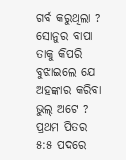ଗର୍ବ କରୁଥିଲା ?
ସୋନୁର ବାପା ତାକୁ କିପରି ବୁଝାଇଲେ ଯେ ଅହଙ୍କାର କରିବା ଭୁଲ୍ ଅଟେ ?
ପ୍ରଥମ ପିତର ୫:୫ ପଦରେ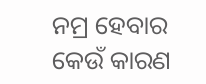ନମ୍ର ହେବାର କେଉଁ କାରଣ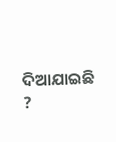ଦିଆଯାଇଛି ?